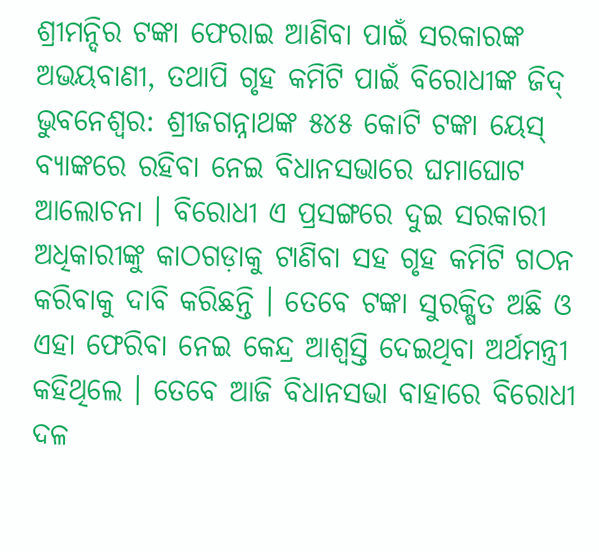ଶ୍ରୀମନ୍ଦିର ଟଙ୍କା ଫେରାଇ ଆଣିବା ପାଇଁ ସରକାରଙ୍କ ଅଭୟବାଣୀ, ତଥାପି ଗୃହ କମିଟି ପାଇଁ ବିରୋଧୀଙ୍କ ଜିଦ୍
ଭୁବନେଶ୍ୱର: ଶ୍ରୀଜଗନ୍ନାଥଙ୍କ ୫୪୫ କୋଟି ଟଙ୍କା ୟେସ୍ ବ୍ୟାଙ୍କରେ ରହିବା ନେଇ ବିଧାନସଭାରେ ଘମାଘୋଟ ଆଲୋଚନା । ବିରୋଧୀ ଏ ପ୍ରସଙ୍ଗରେ ଦୁଇ ସରକାରୀ ଅଧିକାରୀଙ୍କୁ କାଠଗଡ଼ାକୁ ଟାଣିବା ସହ ଗୃହ କମିଟି ଗଠନ କରିବାକୁ ଦାବି କରିଛନ୍ତି । ତେବେ ଟଙ୍କା ସୁରକ୍ଷିତ ଅଛି ଓ ଏହା ଫେରିବା ନେଇ କେନ୍ଦ୍ର ଆଶ୍ୱସ୍ତି ଦେଇଥିବା ଅର୍ଥମନ୍ତ୍ରୀ କହିଥିଲେ । ତେବେ ଆଜି ବିଧାନସଭା ବାହାରେ ବିରୋଧୀ ଦଳ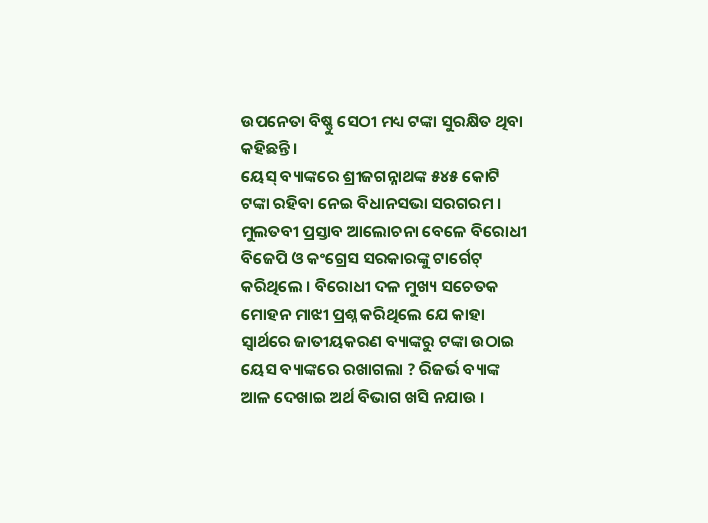ଉପନେତା ବିଷ୍ଣୁ ସେଠୀ ମଧ୍ୟ ଟଙ୍କା ସୁରକ୍ଷିତ ଥିବା କହିଛନ୍ତି ।
ୟେସ୍ ବ୍ୟାଙ୍କରେ ଶ୍ରୀଜଗନ୍ନାଥଙ୍କ ୫୪୫ କୋଟି ଟଙ୍କା ରହିବା ନେଇ ବିଧାନସଭା ସରଗରମ । ମୁଲତବୀ ପ୍ରସ୍ତାବ ଆଲୋଚନା ବେଳେ ବିରୋଧୀ ବିଜେପି ଓ କଂଗ୍ରେସ ସରକାରଙ୍କୁ ଟାର୍ଗେଟ୍ କରିଥିଲେ । ବିରୋଧୀ ଦଳ ମୁଖ୍ୟ ସଚେତକ ମୋହନ ମାଝୀ ପ୍ରଶ୍ନ କରିଥିଲେ ଯେ କାହା ସ୍ୱାର୍ଥରେ ଜାତୀୟକରଣ ବ୍ୟାଙ୍କରୁ ଟଙ୍କା ଉଠାଇ ୟେସ ବ୍ୟାଙ୍କରେ ରଖାଗଲା ? ରିଜର୍ଭ ବ୍ୟାଙ୍କ ଆଳ ଦେଖାଇ ଅର୍ଥ ବିଭାଗ ଖସି ନଯାଉ ।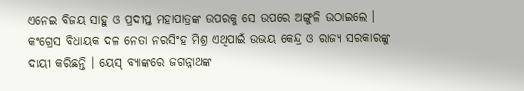ଏନେଇ ବିଜୟ ସାହୁ ଓ ପ୍ରଦୀପ୍ତ ମହାପାତ୍ରଙ୍କ ଉପରକୁ ସେ ଉପରେ ଅଙ୍ଗୁଳି ଉଠାଇଲେ । କଂଗ୍ରେସ ବିଧାୟକ ଦଳ ନେତା ନରସିଂହ ମିଶ୍ର ଏଥିପାଇଁ ଉଭୟ କେନ୍ଦ୍ର ଓ ରାଜ୍ୟ ସରକାରଙ୍କୁ ଦାୟୀ କରିଛନ୍ତି । ୟେସ୍ ବ୍ୟାଙ୍କରେ ଜଗନ୍ନାଥଙ୍କ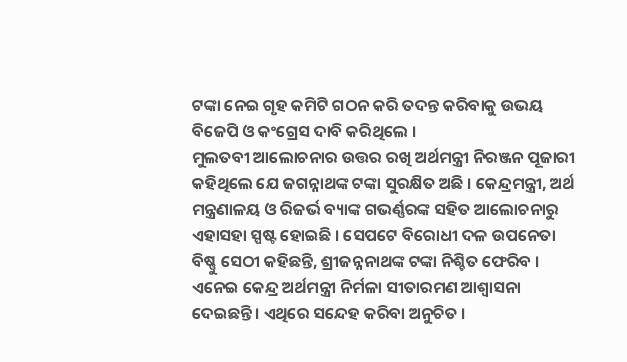ଟଙ୍କା ନେଇ ଗୃହ କମିଟି ଗଠନ କରି ତଦନ୍ତ କରିବାକୁ ଉଭୟ ବିଜେପି ଓ କଂଗ୍ରେସ ଦାବି କରିଥିଲେ ।
ମୁଲତବୀ ଆଲୋଚନାର ଉତ୍ତର ରଖି ଅର୍ଥମନ୍ତ୍ରୀ ନିରଞ୍ଜନ ପୂଜାରୀ କହିଥିଲେ ଯେ ଜଗନ୍ନାଥଙ୍କ ଟଙ୍କା ସୁରକ୍ଷିତ ଅଛି । କେନ୍ଦ୍ରମନ୍ତ୍ରୀ, ଅର୍ଥ ମନ୍ତ୍ରଣାଳୟ ଓ ରିଜର୍ଭ ବ୍ୟାଙ୍କ ଗଭର୍ଣ୍ଣରଙ୍କ ସହିତ ଆଲୋଚନାରୁ ଏହାସହା ସ୍ପଷ୍ଟ ହୋଇଛି । ସେପଟେ ବିରୋଧୀ ଦଳ ଉପନେତା ବିଷ୍ଣୁ ସେଠୀ କହିଛନ୍ତି, ଶ୍ରୀଜନ୍ନନାଥଙ୍କ ଟଙ୍କା ନିଶ୍ଚିତ ଫେରିବ । ଏନେଇ କେନ୍ଦ୍ର ଅର୍ଥମନ୍ତ୍ରୀ ନିର୍ମଳା ସୀତାରମଣ ଆଶ୍ୱାସନା ଦେଇଛନ୍ତି । ଏଥିରେ ସନ୍ଦେହ କରିବା ଅନୁଚିତ ।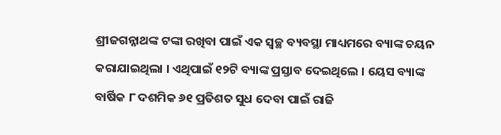ଶ୍ରୀଜଗନ୍ନାଥଙ୍କ ଟଙ୍କା ରଖିବା ପାଇଁ ଏକ ସ୍ୱଚ୍ଛ ବ୍ୟବସ୍ଥା ମାଧ୍ୟମରେ ବ୍ୟାଙ୍କ ଚୟନ କରାଯାଇଥିଲା । ଏଥିପାଇଁ ୧୨ଟି ବ୍ୟାଙ୍କ ପ୍ରସ୍ତାବ ଦେଇଥିଲେ । ୟେସ ବ୍ୟାଙ୍କ ବାର୍ଷିକ ୮ ଦଶମିକ ୬୧ ପ୍ରତିଶତ ସୁଧ ଦେବା ପାଇଁ ରାଜି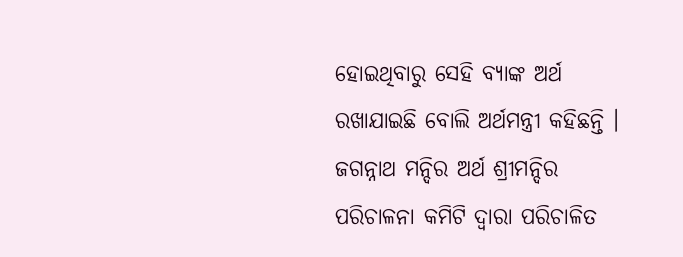ହୋଇଥିବାରୁ ସେହି ବ୍ୟାଙ୍କ ଅର୍ଥ ରଖାଯାଇଛି ବୋଲି ଅର୍ଥମନ୍ତ୍ରୀ କହିଛନ୍ତି । ଜଗନ୍ନାଥ ମନ୍ଦିର ଅର୍ଥ ଶ୍ରୀମନ୍ଦିର ପରିଚାଳନା କମିଟି ଦ୍ଵାରା ପରିଚାଳିତ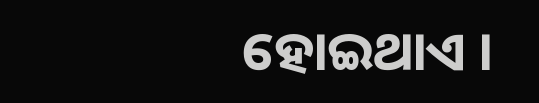ହୋଇଥାଏ ।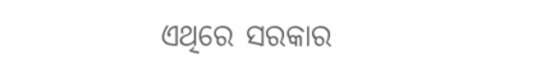ଏଥିରେ ସରକାର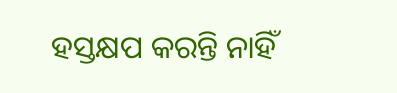ହସ୍ତକ୍ଷପ କରନ୍ତି ନାହିଁ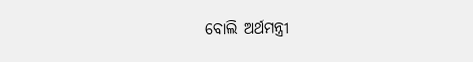ବୋଲି ଅର୍ଥମନ୍ତ୍ରୀ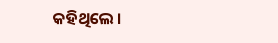କହିଥିଲେ ।